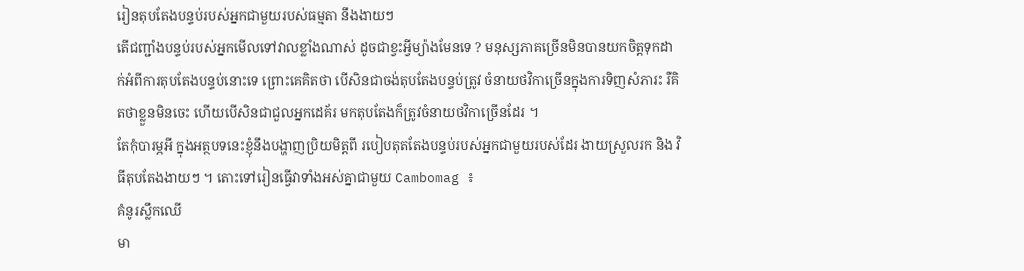រៀនតុបតែងបន្ទប់របស់អ្នកជាមួយរបស់ធម្មតា នឹងងាយៗ
តើជញ្ជាំងបន្ទប់របស់អ្នកមើលទៅវាលខ្លាំងណាស់ ដូចជាខ្វះអ្វីម្យ៉ាងមែនទេ ? មនុស្សភាគច្រើនមិនបានយកចិត្តទុកដាក់អំពីការតុបតែងបន្ទប់នោះទេ ព្រោះគេគិតថា បើសិនជាចង់តុបតែងបន្ទប់ត្រូវ ចំនាយថវិកាច្រើនក្នុងការទិញសំភារះ រឺគិតថាខ្លួនមិនចេះ ហើយបើសិនជាជួលអ្នកដេគ័រ មកតុបតែងក៏ត្រូវចំនាយថវិកាច្រើនដែរ ។
តែកុំបារម្ភអី ក្នុងអត្ថបទនេះខ្ញុំនឹងបង្ហាញប្រិយមិត្តពី របៀបតុតតែងបន្ទប់របស់អ្នកជាមួយរបស់ដែរ ងាយស្រួលរក និង វិធីតុបតែងងាយៗ ។ តោះទៅរៀនធ្វើវាទាំងអស់គ្នាជាមួយ Cambomag ៖
គំនូរស្លឹកឈើ
មា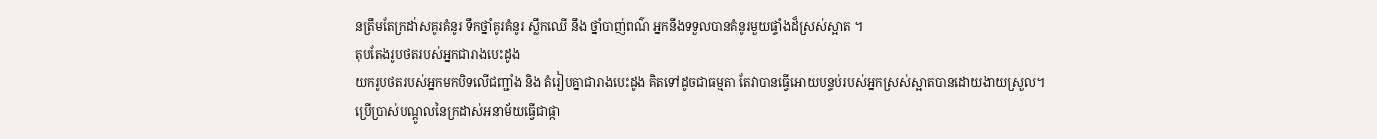នត្រឹមតែក្រដា់សគូរគំនូរ ទឹកថ្នាំគូរគំនូរ ស្លឹកឈើ នឹង ថ្នាំបាញ់ពណ៌ អ្នកនឹងទទួលបានគំនូរមួយផ្ទាំងដ៏ស្រស់ស្អាត ។
តុបតែងរូបថតរបស់អ្នកជារាងបេះដូង
យករូបថតរបស់អ្នកមកបិទលើជញ្ជាំង និង តំរៀបគ្នាជារាងបេះដូង គិតទៅដូចជាធម្មតា តែវាបានធ្វើអោយបន្ទប់របស់អ្នកស្រស់ស្អាតបានដោយងាយស្រួល។
ប្រើប្រាស់បណ្តូលនៃក្រដាស់អនាម័យធ្វើជាផ្កា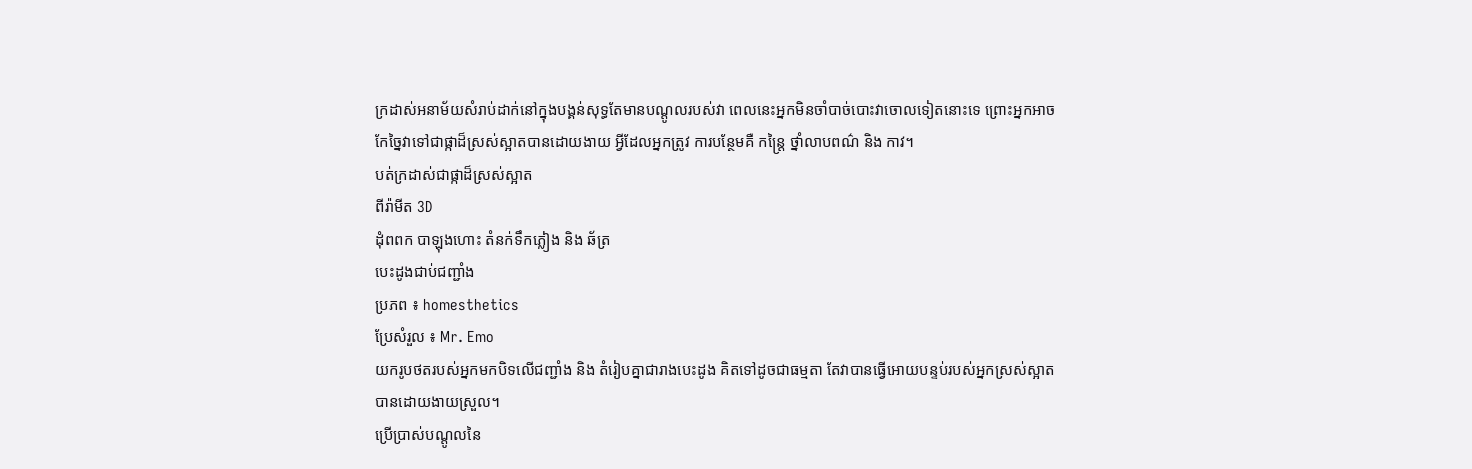ក្រដាស់អនាម័យសំរាប់ដាក់នៅក្នុងបង្គន់សុទ្ធតែមានបណ្តូលរបស់វា ពេលនេះអ្នកមិនចាំបាច់បោះវាចោលទៀតនោះទេ ព្រោះអ្នកអាចកែច្នៃវាទៅជាផ្កាដ៏ស្រស់ស្អាតបានដោយងាយ អ្វីដែលអ្នកត្រូវ ការបន្ថែមគឺ កន្ត្រៃ ថ្នាំលាបពណ៌ និង កាវ។
បត់ក្រដាស់ជាផ្កាដ៏ស្រស់ស្អាត
ពីរ៉ាមីត 3D
ដុំពពក បាឡុងហោះ តំនក់ទឹកភ្លៀង និង ឆ័ត្រ
បេះដូងជាប់ជញ្ជាំង
ប្រភព ៖ homesthetics
ប្រែសំរួល ៖ Mr. Emo
យករូបថតរបស់អ្នកមកបិទលើជញ្ជាំង និង តំរៀបគ្នាជារាងបេះដូង គិតទៅដូចជាធម្មតា តែវាបានធ្វើអោយបន្ទប់របស់អ្នកស្រស់ស្អាតបានដោយងាយស្រួល។
ប្រើប្រាស់បណ្តូលនៃ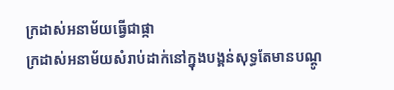ក្រដាស់អនាម័យធ្វើជាផ្កា
ក្រដាស់អនាម័យសំរាប់ដាក់នៅក្នុងបង្គន់សុទ្ធតែមានបណ្តូ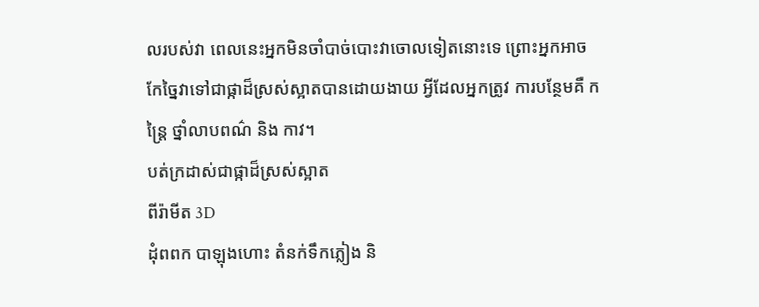លរបស់វា ពេលនេះអ្នកមិនចាំបាច់បោះវាចោលទៀតនោះទេ ព្រោះអ្នកអាចកែច្នៃវាទៅជាផ្កាដ៏ស្រស់ស្អាតបានដោយងាយ អ្វីដែលអ្នកត្រូវ ការបន្ថែមគឺ កន្ត្រៃ ថ្នាំលាបពណ៌ និង កាវ។
បត់ក្រដាស់ជាផ្កាដ៏ស្រស់ស្អាត
ពីរ៉ាមីត 3D
ដុំពពក បាឡុងហោះ តំនក់ទឹកភ្លៀង និ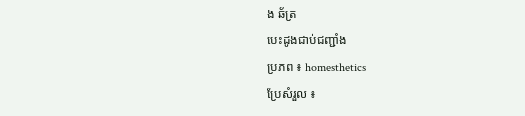ង ឆ័ត្រ
បេះដូងជាប់ជញ្ជាំង
ប្រភព ៖ homesthetics
ប្រែសំរួល ៖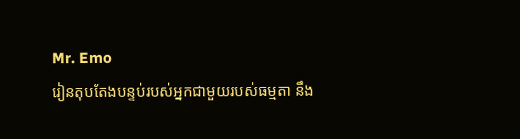Mr. Emo
រៀនតុបតែងបន្ទប់របស់អ្នកជាមួយរបស់ធម្មតា នឹង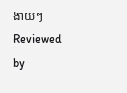ងាយៗ
Reviewed by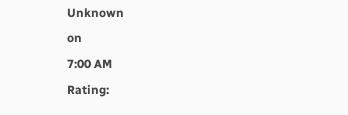Unknown
on
7:00 AM
Rating: